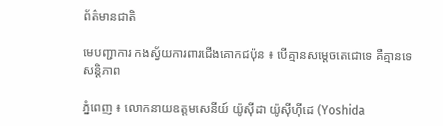ព័ត៌មានជាតិ

មេបញ្ជាការ កងស្វ័យការពារជើងគោកជប៉ុន ៖ បើគ្មានសម្តេចតេជោទេ គឺគ្មានទេសន្តិភាព

ភ្នំពេញ ៖ លោកនាយឧត្តមសេនីយ៍ យ៉ូស៊ីដា យ៉ូស៊ីហ៊ីដេ (Yoshida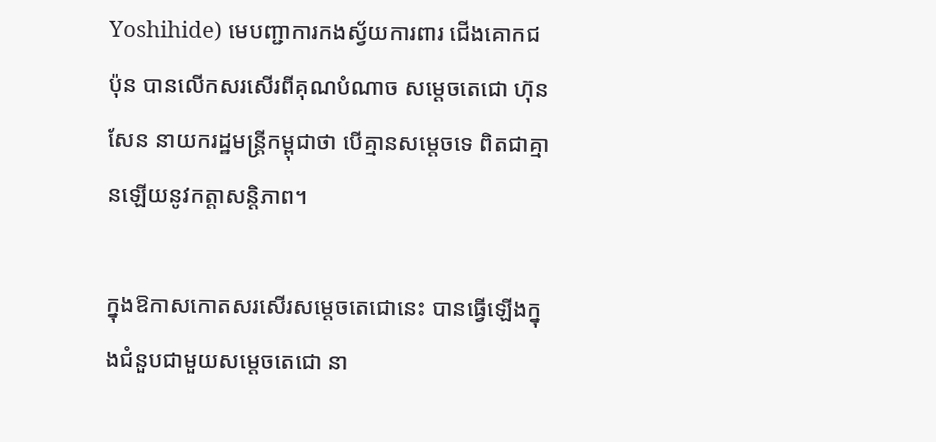Yoshihide) មេបញ្ជាការកងស្វ័យការពារ ជើងគោកជប៉ុន បានលើកសរសើរពីគុណបំណាច សម្តេចតេជោ ហ៊ុន សែន នាយករដ្ឋមន្រ្តីកម្ពុជាថា បើគ្មានសម្តេចទេ ពិតជាគ្មានឡើយនូវកត្តាសន្តិភាព។

ក្នុងឱកាសកោតសរសើរសម្តេចតេជោនេះ បានធ្វើឡើងក្នុងជំនួបជាមួយសម្តេចតេជោ នា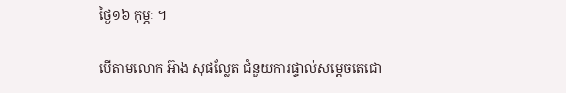ថ្ងៃ១៦ កុម្ភៈ ។

បើតាមលោក អ៊ាង សុផល្លែត ជំនួយការផ្ទាល់សម្តេចតេជោ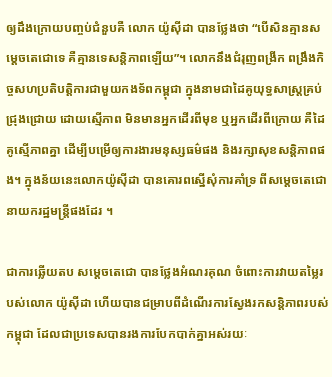ឲ្យដឹងក្រោយបញ្ចប់ជំនួបគឺ លោក យ៉ូស៊ីដា បានថ្លែងថា “បើសិនគ្មានសម្ដេចតេជោទេ គឺគ្មានទេសន្តិភាពឡើយ”។ លោកនឹងជំរុញពង្រីក ពង្រឹងកិច្ចសហប្រតិបត្តិការជាមួយកងទ័ពកម្ពុជា ក្នុងនាមជាដៃគូយុទ្ធសាស្ត្រគ្រប់ជ្រុងជ្រោយ ដោយស្មើភាព មិនមានអ្នកដើរពីមុខ ឬអ្នកដើរពីក្រោយ គឺដៃគូស្មើភាពគ្នា ដើម្បីបម្រើឲ្យការងារមនុស្សធម៌ផង និងរក្សាសុខសន្តិភាពផង។ ក្នុងន័យនេះលោកយ៉ូស៊ីដា បានគោរពស្នើសុំការគាំទ្រ ពីសម្ដេចតេជោនាយករដ្ឋមន្ត្រីផងដែរ ។

ជាការឆ្លើយតប សម្ដេចតេជោ បានថ្លែងអំណរគុណ ចំពោះការវាយតម្លៃរបស់លោក យ៉ូស៊ីដា ហើយបានជម្រាបពីដំណើរការស្វែងរកសន្តិភាពរបស់កម្ពុជា ដែលជាប្រទេសបានរងការបែកបាក់គ្នាអស់រយៈ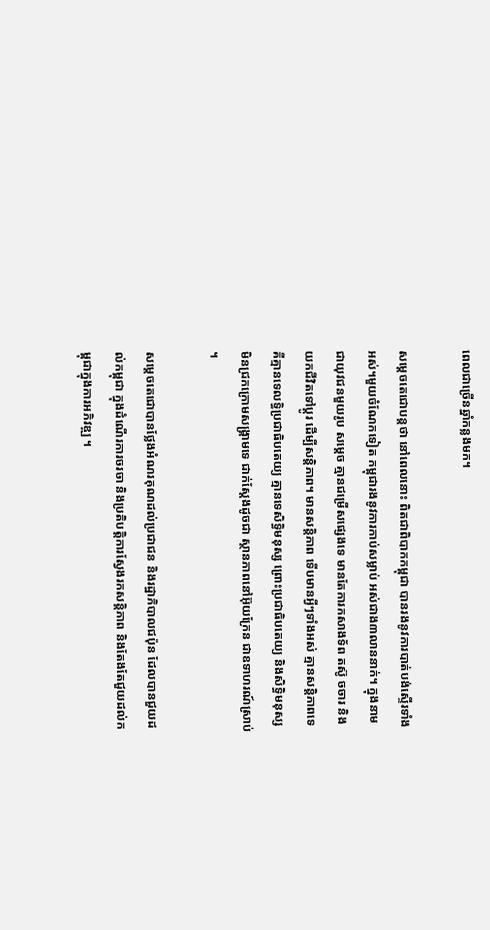ពេលជាច្រើនឆ្នាំកន្លងមក។

សម្ដេចតេជោបន្តថា នៅពេលនោះ ពិតជាពិបាកកម្ពុជា បានរងនូវការបាត់បង់ស្ទើរទាំងអស់។មួយចំណែកទៀត កម្ពុជារងនូវការកាប់សម្លាប់ អស់ជាង៣លាននាក់។ ក្នុងនាមជាយុវជនមួយរូប សម្ដេច គ្មានជម្រើសផ្សេងទេ មានតែការកសាងទ័ព តស៊ូ ចចារ និងយកជីវិតទៅប្ដូរ ដើម្បីសន្តិភាព។ មានសន្តិភាព ទើបមានអ្វីៗទាំងអស់ គ្មានសន្តិភាពទេ គឺគ្មានទេលទ្ធិប្រជាធិបតេយ្យ គ្មានទេសិទ្ធិមនុស្ស ព្រោះប្រជាធិបតេយ្យ និងសិទ្ធិមនុស្ស មិនជ្រកក្រោមសង្គ្រាមទេ ជាក់ស្ដែងដូចជា ស្ថានភាពនៅអ៊ុយក្រែន ជាឧទាហរណ៍ស្រាប់ ។

សម្ដេចតេជោបានថ្លែងអំណរគុណដល់ប្រជាជន និងរដ្ឋាភិបាលជប៉ុន ដែលបានជួយដល់កម្ពុជា ក្នុងដំណើរការចរចា និងប្រតិបត្តិការស្វែងរកសន្តិភាព និងតែងតែជួយដល់កម្ពុជាក្នុងការអភិវឌ្ឍ ។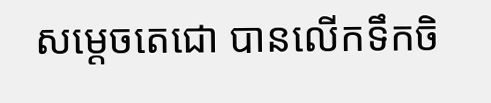សម្ដេចតេជោ បានលើកទឹកចិ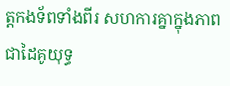ត្តកងទ័ពទាំងពីរ សហការគ្នាក្នុងភាពជាដៃគូយុទ្ធ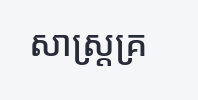សាស្ត្រគ្រ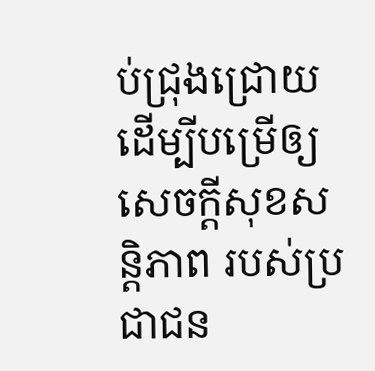ប់ជ្រុងជ្រោយ ដើម្បីបម្រើឲ្យសេចក្ដីសុខសន្តិភាព របស់ប្រជាជន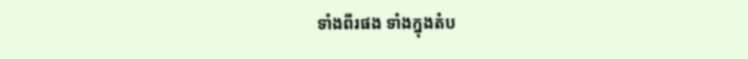ទាំងពីរផង ទាំងក្នុងតំប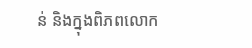ន់ និងក្នុងពិភពលោក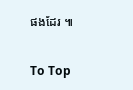ផងដែរ ៕

To Top